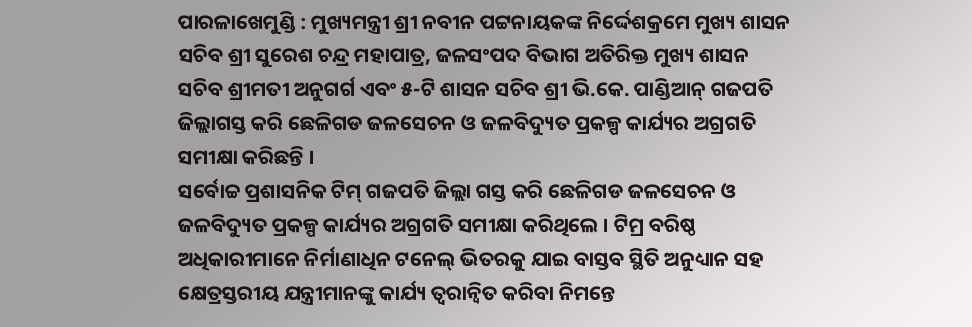ପାରଳାଖେମୁଣ୍ଡି : ମୁଖ୍ୟମନ୍ତ୍ରୀ ଶ୍ରୀ ନବୀନ ପଟ୍ଟନାୟକଙ୍କ ନିର୍ଦ୍ଦେଶକ୍ରମେ ମୁଖ୍ୟ ଶାସନ ସଚିବ ଶ୍ରୀ ସୁରେଶ ଚନ୍ଦ୍ର ମହାପାତ୍ର, ଜଳସଂପଦ ବିଭାଗ ଅତିରିକ୍ତ ମୁଖ୍ୟ ଶାସନ ସଚିବ ଶ୍ରୀମତୀ ଅନୁଗର୍ଗ ଏବଂ ୫-ଟି ଶାସନ ସଚିବ ଶ୍ରୀ ଭି.କେ. ପାଣ୍ଡିଆନ୍ ଗଜପତି ଜିଲ୍ଲାଗସ୍ତ କରି ଛେଳିଗଡ ଜଳସେଚନ ଓ ଜଳବିଦ୍ୟୁତ ପ୍ରକଳ୍ପ କାର୍ଯ୍ୟର ଅଗ୍ରଗତି ସମୀକ୍ଷା କରିଛନ୍ତି ।
ସର୍ବୋଚ୍ଚ ପ୍ରଶାସନିକ ଟିମ୍ ଗଜପତି ଜିଲ୍ଲା ଗସ୍ତ କରି ଛେଳିଗଡ ଜଳସେଚନ ଓ ଜଳବିଦ୍ୟୁତ ପ୍ରକଳ୍ପ କାର୍ଯ୍ୟର ଅଗ୍ରଗତି ସମୀକ୍ଷା କରିଥିଲେ । ଟିମ୍ର ବରିଷ୍ଠ ଅଧିକାରୀମାନେ ନିର୍ମାଣାଧିନ ଟନେଲ୍ ଭିତରକୁ ଯାଇ ବାସ୍ତବ ସ୍ଥିତି ଅନୁଧ୍ୟାନ ସହ କ୍ଷେତ୍ରସ୍ତରୀୟ ଯନ୍ତ୍ରୀମାନଙ୍କୁ କାର୍ଯ୍ୟ ତ୍ୱରାନ୍ୱିତ କରିବା ନିମନ୍ତେ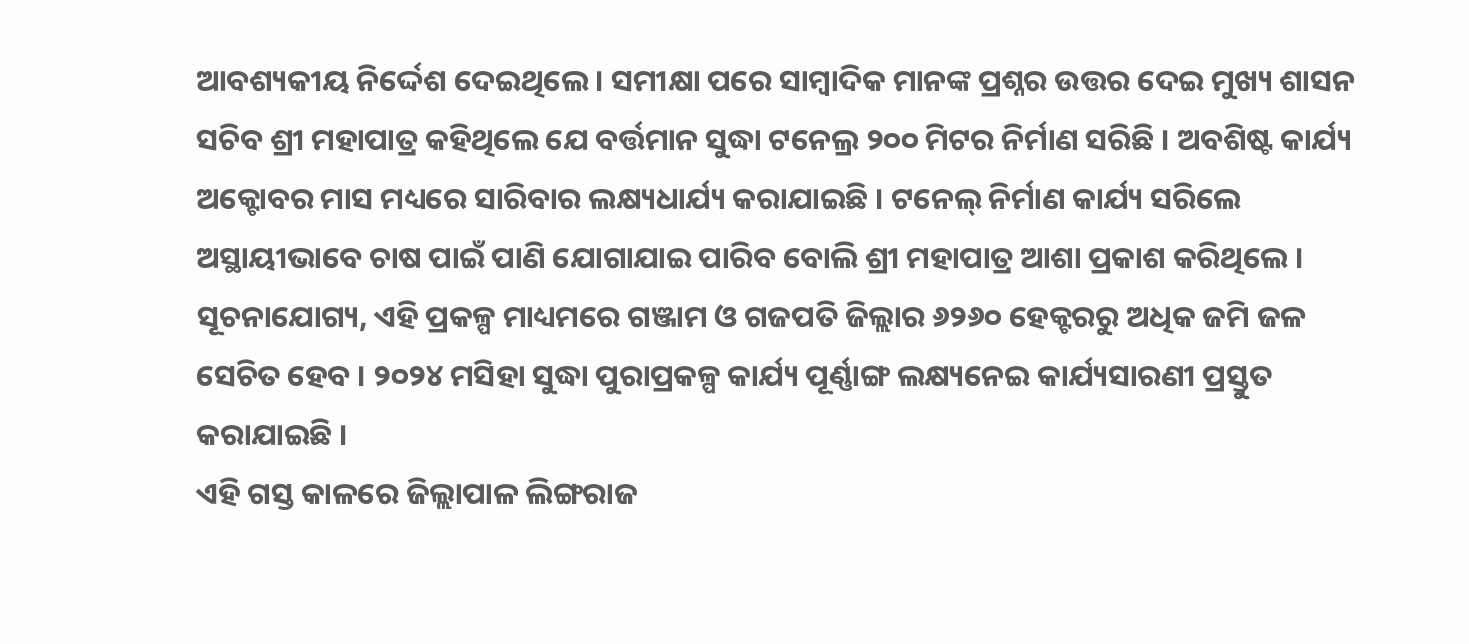ଆବଶ୍ୟକୀୟ ନିର୍ଦ୍ଦେଶ ଦେଇଥିଲେ । ସମୀକ୍ଷା ପରେ ସାମ୍ବାଦିକ ମାନଙ୍କ ପ୍ରଶ୍ନର ଉତ୍ତର ଦେଇ ମୁଖ୍ୟ ଶାସନ ସଚିବ ଶ୍ରୀ ମହାପାତ୍ର କହିଥିଲେ ଯେ ବର୍ତ୍ତମାନ ସୁଦ୍ଧା ଟନେଲ୍ର ୨୦୦ ମିଟର ନିର୍ମାଣ ସରିଛି । ଅବଶିଷ୍ଟ କାର୍ଯ୍ୟ ଅକ୍ଟୋବର ମାସ ମଧ୍ୟରେ ସାରିବାର ଲକ୍ଷ୍ୟଧାର୍ଯ୍ୟ କରାଯାଇଛି । ଟନେଲ୍ ନିର୍ମାଣ କାର୍ଯ୍ୟ ସରିଲେ ଅସ୍ଥାୟୀଭାବେ ଚାଷ ପାଇଁ ପାଣି ଯୋଗାଯାଇ ପାରିବ ବୋଲି ଶ୍ରୀ ମହାପାତ୍ର ଆଶା ପ୍ରକାଶ କରିଥିଲେ । ସୂଚନାଯୋଗ୍ୟ, ଏହି ପ୍ରକଳ୍ପ ମାଧ୍ୟମରେ ଗଞ୍ଜାମ ଓ ଗଜପତି ଜିଲ୍ଲାର ୬୨୬୦ ହେକ୍ଟରରୁ ଅଧିକ ଜମି ଜଳ ସେଚିତ ହେବ । ୨୦୨୪ ମସିହା ସୁଦ୍ଧା ପୁରାପ୍ରକଳ୍ପ କାର୍ଯ୍ୟ ପୂର୍ଣ୍ଣାଙ୍ଗ ଲକ୍ଷ୍ୟନେଇ କାର୍ଯ୍ୟସାରଣୀ ପ୍ରସ୍ତୁତ କରାଯାଇଛି ।
ଏହି ଗସ୍ତ କାଳରେ ଜିଲ୍ଲାପାଳ ଲିଙ୍ଗରାଜ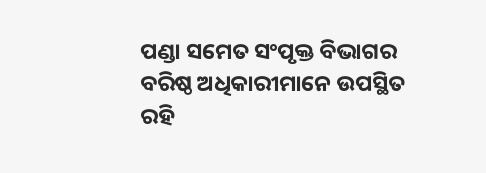ପଣ୍ଡା ସମେତ ସଂପୃକ୍ତ ବିଭାଗର ବରିଷ୍ଠ ଅଧିକାରୀମାନେ ଉପସ୍ଥିତ ରହି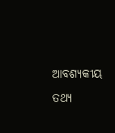ଆବଶ୍ୟକୀୟ ତଥ୍ୟ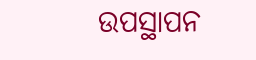ଉପସ୍ଥାପନ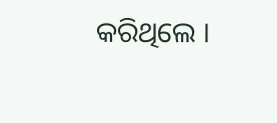କରିଥିଲେ ।